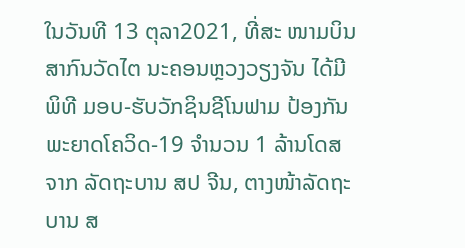ໃນວັນທີ 13 ຕຸລາ2021, ທີ່ສະ ໜາມບິນສາກົນວັດໄຕ ນະຄອນຫຼວງວຽງຈັນ ໄດ້ມີພິທີ ມອບ-ຮັບວັກຊິນຊີໂນຟາມ ປ້ອງກັນພະຍາດໂຄວິດ-19 ຈຳນວນ 1 ລ້ານໂດສ ຈາກ ລັດຖະບານ ສປ ຈີນ, ຕາງໜ້າລັດຖະບານ ສ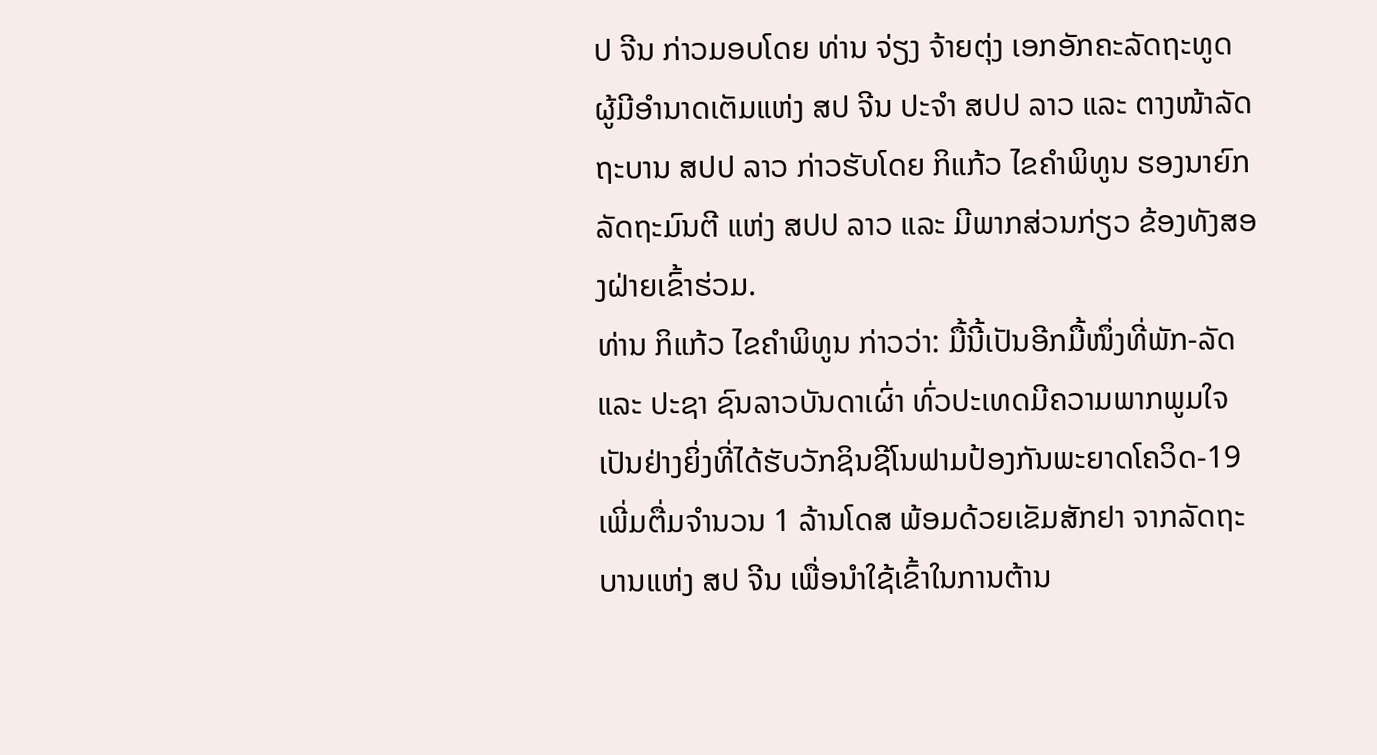ປ ຈີນ ກ່າວມອບໂດຍ ທ່ານ ຈ່ຽງ ຈ້າຍຕຸ່ງ ເອກອັກຄະລັດຖະທູດ ຜູ້ມີອຳນາດເຕັມແຫ່ງ ສປ ຈີນ ປະຈຳ ສປປ ລາວ ແລະ ຕາງໜ້າລັດ ຖະບານ ສປປ ລາວ ກ່າວຮັບໂດຍ ກິແກ້ວ ໄຂຄຳພິທູນ ຮອງນາຍົກລັດຖະມົນຕີ ແຫ່ງ ສປປ ລາວ ແລະ ມີພາກສ່ວນກ່ຽວ ຂ້ອງທັງສອງຝ່າຍເຂົ້າຮ່ວມ.
ທ່ານ ກິແກ້ວ ໄຂຄຳພິທູນ ກ່າວວ່າ: ມື້ນີ້ເປັນອີກມື້ໜຶ່ງທີ່ພັກ-ລັດ ແລະ ປະຊາ ຊົນລາວບັນດາເຜົ່າ ທົ່ວປະເທດມີຄວາມພາກພູມໃຈເປັນຢ່າງຍິ່ງທີ່ໄດ້ຮັບວັກຊິນຊີໂນຟາມປ້ອງກັນພະຍາດໂຄວິດ-19 ເພີ່ມຕື່ມຈຳນວນ 1 ລ້ານໂດສ ພ້ອມດ້ວຍເຂັມສັກຢາ ຈາກລັດຖະບານແຫ່ງ ສປ ຈີນ ເພື່ອນຳໃຊ້ເຂົ້າໃນການຕ້ານ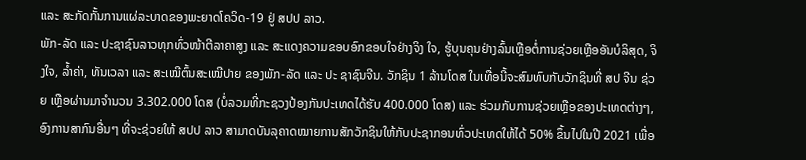ແລະ ສະກັດກັ້ນການແຜ່ລະບາດຂອງພະຍາດໂຄວິດ-19 ຢູ່ ສປປ ລາວ.
ພັກ-ລັດ ແລະ ປະຊາຊົນລາວທຸກທົ່ວໜ້າຕີລາຄາສູງ ແລະ ສະແດງຄວາມຂອບອົກຂອບໃຈຢ່າງຈິງ ໃຈ, ຮູ້ບຸນຄຸນຢ່າງລົ້ນເຫຼືອຕໍ່ການຊ່ວຍເຫຼືອອັນບໍລິສຸດ, ຈິງໃຈ, ລ້ຳຄ່າ, ທັນເວລາ ແລະ ສະເໝີຕົ້ນສະເໝີປາຍ ຂອງພັກ-ລັດ ແລະ ປະ ຊາຊົນຈີນ. ວັກຊິນ 1 ລ້ານໂດສ ໃນເທື່ອນີ້ຈະສົມທົບກັບວັກຊິນທີ່ ສປ ຈີນ ຊ່ວຍ ເຫຼືອຜ່ານມາຈຳນວນ 3.302.000 ໂດສ (ບໍ່ລວມທີ່ກະຊວງປ້ອງກັນປະເທດໄດ້ຮັບ 400.000 ໂດສ) ແລະ ຮ່ວມກັບການຊ່ວຍເຫຼືອຂອງປະເທດຕ່າງໆ, ອົງການສາກົນອື່ນໆ ທີ່ຈະຊ່ວຍໃຫ້ ສປປ ລາວ ສາມາດບັນລຸຄາດໝາຍການສັກວັກຊິນໃຫ້ກັບປະຊາກອນທົ່ວປະເທດໃຫ້ໄດ້ 50% ຂຶ້ນໄປໃນປີ 2021 ເພື່ອ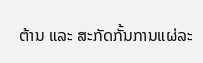ຕ້ານ ແລະ ສະກັດກັ້ນການແຜ່ລະ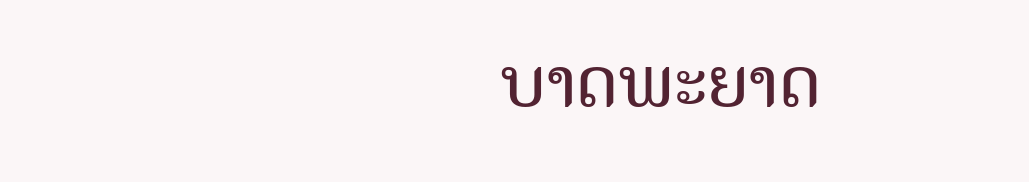ບາດພະຍາດ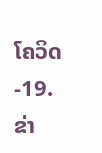ໂຄວິດ-19.
ຂ່າ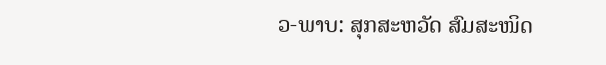ວ-ພາບ: ສຸກສະຫວັດ ສົມສະໜິດ